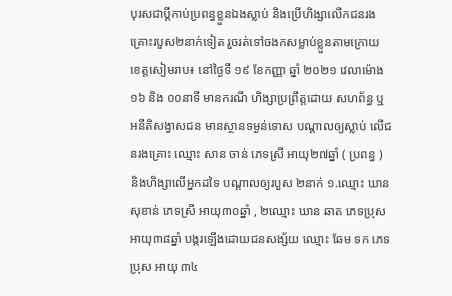បុរសជាប្ដីកាប់ប្រពន្ធខ្លួនឯងស្លាប់ និងប្រើហិង្សាលើកជនរងគ្រោះរបួស២នាក់ទៀត រួចរត់ទៅចងកសម្លាប់ខ្លួនតាមក្រោយ
ខេត្តសៀមរាប៖ នៅថ្ងៃទី ១៩ ខែកញ្ញា ឆ្នាំ ២០២១ វេលាម៉ោង ១៦ និង ០០នាទី មានករណី ហិង្សាប្រព្រឹត្តដោយ សហព័ន្ធ ឬ អនីតិសង្វាសជន មានស្ថានទម្ងន់ទោស បណ្តាលឲ្យស្លាប់ លើជនរងគ្រោះ ឈ្មោះ សាន ចាន់ ភេទស្រី អាយុ២៧ឆ្នាំ ( ប្រពន្ធ ) និងហិង្សាលើអ្នកដទៃ បណ្តាលឲ្យរបួស ២នាក់ ១.ឈ្មោះ ឃាន សុខាន់ ភេទស្រី អាយុ៣០ឆ្នាំ , ២ឈ្មោះ ឃាន ឆាត ភេទប្រុស អាយុ៣៨ឆ្នាំ បង្ករឡើងដោយជនសង្ស័យ ឈ្មោះ ឆែម ទក ភេទ ប្រុស អាយុ ៣៤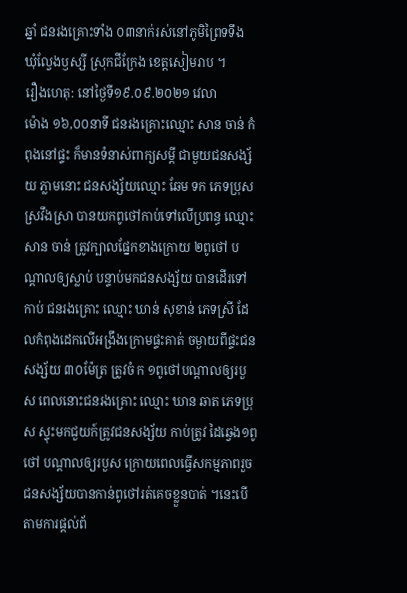ឆ្នាំ ជនរងគ្រោះទាំង ០៣នាក់រស់នៅភូមិព្រៃទទឹង ឃុំល្វែងឫស្សី ស្រុកជីក្រែង ខេត្តសៀមរាប ។
រឿងហេតុ: នៅថ្ងៃទី១៩.០៩.២០២១ វេលា
ម៉ោង ១៦,០០នាទី ជនរងគ្រោះឈ្មោះ សាន ចាន់ កំពុងនៅផ្ទះ ក៏មានទំនាស់ពាក្យសម្តី ជាមួយជនសង្ស័យ ភ្លាមនោះ ជនសង្ស័យឈ្មោះ ឆែម ទក ភេទប្រុស ស្រវឹងស្រា បានយកពូថៅកាប់ទៅលើប្រពន្ធ ឈ្មោះ សាន ចាន់ ត្រូវក្បាលផ្នែកខាងក្រោយ ២ពូថៅ បណ្តាលឲ្យស្លាប់ បន្ទាប់មកជនសង្ស័យ បានដើរទៅកាប់ ជនរងគ្រោះ ឈ្មោះ ឃាន់ សុខាន់ ភេទស្រី ដែលកំពុងដេកលើអង្រឹងក្រោមផ្ទះគាត់ ចម្ងាយពីផ្ទះជនសង្ស័យ ៣០ម៉ែត្រ ត្រូវចំ ក ១ពូថៅបណ្តាលឲ្យរបួស ពេលនោះជនរងគ្រោះ ឈ្មោះ ឃាន ឆាត ភេទប្រុស ស្ទុះមកជួយក៍ត្រូវជនសង្ស័យ កាប់ត្រូវ ដៃឆ្វេង១ពូថៅ បណ្តាលឲ្យរបួស ក្រោយពេលធ្វើសកម្មភាពរួច ជនសង្ស័យបានកាន់ពូថៅរត់គេចខ្លួនបាត់ ។នេះបើតាមការផ្ដល់ព័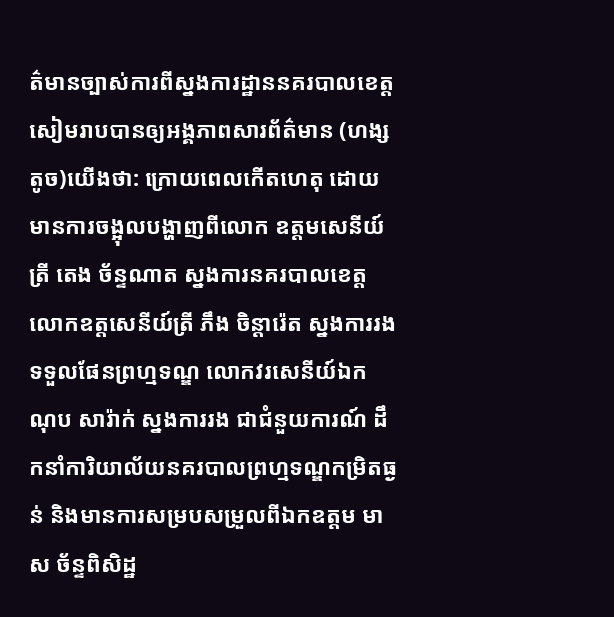ត៌មានច្បាស់ការពីស្នងការដ្ឋាននគរបាលខេត្តសៀមរាបបានឲ្យអង្គភាពសារព័ត៌មាន (ហង្សតូច)យេីងថា: ក្រោយពេលកើតហេតុ ដោយមានការចង្អុលបង្ហាញពីលោក ឧត្តមសេនីយ៍ត្រី តេង ច័ន្ទណាត ស្នងការនគរបាលខេត្ត លោកឧត្តសេនីយ៍ត្រី ភឹង ចិន្តារ៉េត ស្នងការរងទទួលផែនព្រហ្មទណ្ឌ លោកវរសេនីយ៍ឯក ណុប សារ៉ាក់ ស្នងការរង ជាជំនួយការណ៍ ដឹកនាំការិយាល័យនគរបាលព្រហ្មទណ្ឌកម្រិតធ្ងន់ និងមានការសម្របសម្រួលពីឯកឧត្តម មាស ច័ន្ទពិសិដ្ឋ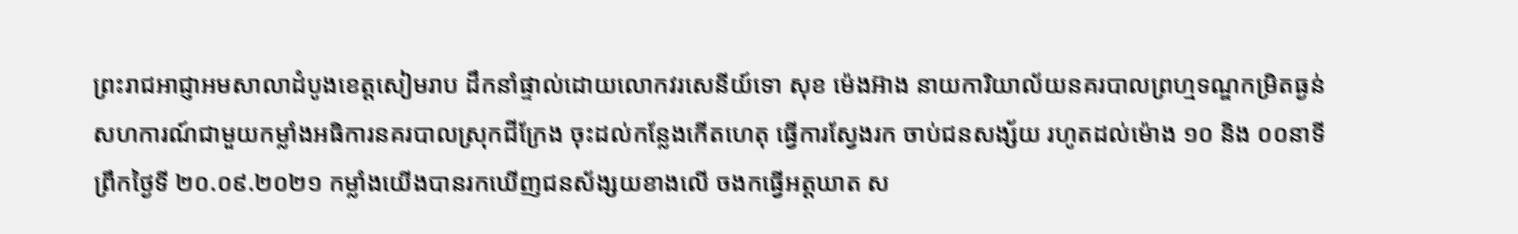ព្រះរាជអាជ្ញាអមសាលាដំបូងខេត្តសៀមរាប ដឹកនាំផ្ទាល់ដោយលោកវរសេនីយ៍ទោ សុខ ម៉េងអ៊ាង នាយការិយាល័យនគរបាលព្រហ្មទណ្ឌកម្រិតធ្ងន់ សហការណ៍ជាមួយកម្លាំងអធិការនគរបាលស្រុកជីក្រែង ចុះដល់កន្លែងកើតហេតុ ធ្វើការស្វែងរក ចាប់ជនសង្ស័យ រហូតដល់ម៉ោង ១០ និង ០០នាទី ព្រឹកថ្ងៃទី ២០.០៩.២០២១ កម្លាំងយើងបានរកឃើញជនស័ង្សយខាងលើ ចងកធ្វើអត្តឃាត ស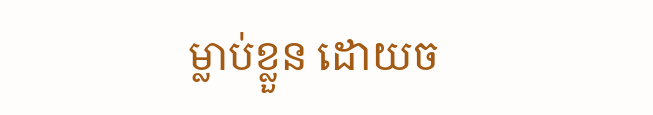ម្លាប់ខ្លួន ដោយច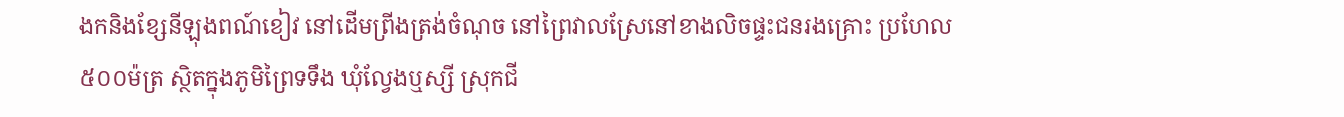ងកនិងខ្សែនីឡុងពណ៍ខៀវ នៅដើមព្រីងត្រង់ចំណុច នៅព្រៃវាលស្រែនៅខាងលិចផ្ទះជនរងគ្រោះ ប្រហែល ៥០០ម៉ត្រ ស្ថិតក្នុងភូមិព្រៃទទឹង ឃុំល្វែងឬស្សី ស្រុកជី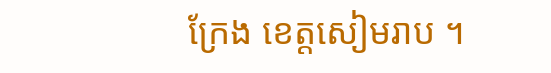ក្រែង ខេត្តសៀមរាប ។